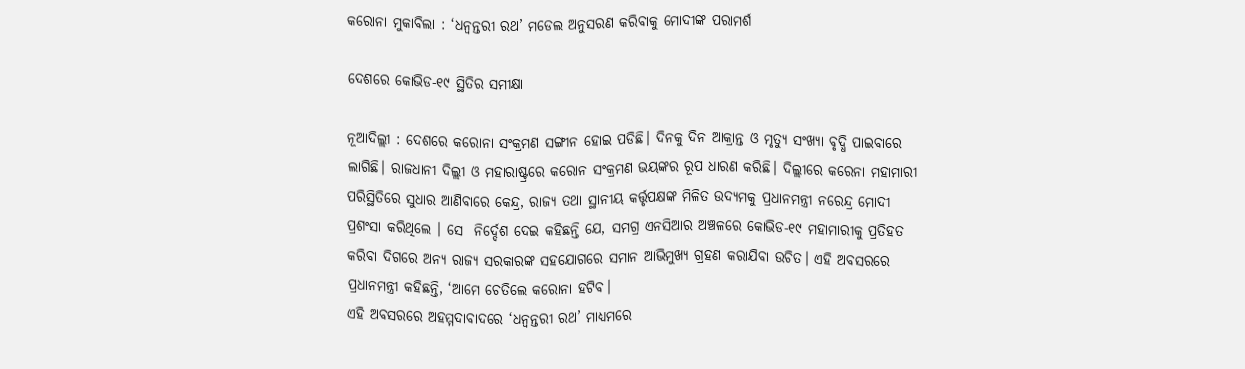କରୋନା ମୁକାବିଲା : ‘ଧନ୍ଵନ୍ତରୀ ରଥ’ ମଡେଲ ଅନୁସରଣ କରିବାକୁ ମୋଦୀଙ୍କ ପରାମର୍ଶ

ଦେଶରେ କୋଭିଡ-୧୯ ସ୍ଥିତିର ସମୀକ୍ଷା

ନୂଆଦିଲ୍ଲୀ : ଦେଶରେ କରୋନା ସଂକ୍ରମଣ ସଙ୍ଗୀନ ହୋଇ ପଡିଛି। ଦିନକୁ ଦିନ ଆକ୍ରାନ୍ତ ଓ ମୃତ୍ୟୁ ସଂଖ୍ୟା ବୃଦ୍ଧି ପାଇବାରେ ଲାଗିଛି। ରାଜଧାନୀ ଦିଲ୍ଲୀ ଓ ମହାରାଷ୍ଟ୍ରରେ କରୋନ ସଂକ୍ରମଣ ଭୟଙ୍କର ରୂପ ଧାରଣ କରିଛି। ଦିଲ୍ଲୀରେ କରେନା ମହାମାରୀ ପରିସ୍ଥିତିରେ ସୁଧାର ଆଣିବାରେ କେନ୍ଦ୍ର, ରାଜ୍ୟ ତଥା ସ୍ଥାନୀୟ କର୍ତ୍ତୃପକ୍ଷଙ୍କ ମିଳିତ ଉଦ୍ୟମକୁ ପ୍ରଧାନମନ୍ତ୍ରୀ ନରେନ୍ଦ୍ର ମୋଦୀ ପ୍ରଶଂସା କରିଥିଲେ । ସେ  ନିର୍ଦ୍ଦେଶ ଦେଇ କହିଛନ୍ତି ଯେ, ସମଗ୍ର ଏନସିଆର ଅଞ୍ଚଳରେ କୋଭିଡ-୧୯ ମହାମାରୀକୁ ପ୍ରତିହତ କରିବା ଦିଗରେ ଅନ୍ୟ ରାଜ୍ୟ ସରକାରଙ୍କ ସହଯୋଗରେ ସମାନ ଆଭିମୁଖ୍ୟ ଗ୍ରହଣ କରାଯିବା ଉଚିତ। ଏହି ଅବସରରେ ପ୍ରଧାନମନ୍ତ୍ରୀ କହିଛନ୍ତି, ‘ଆମେ ଚେତିଲେ କରୋନା ହଟିବ।
ଏହି ଅବସରରେ ଅହମ୍ମଦାବାଦରେ ‘ଧନ୍ଵନ୍ତରୀ ରଥ’ ମାଧ୍ୟମରେ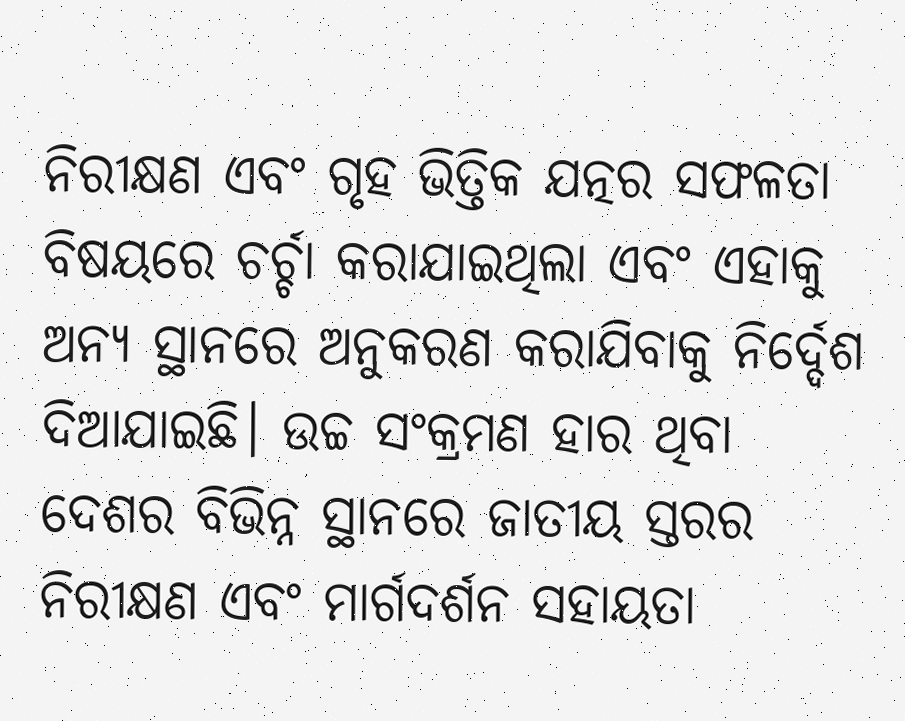ନିରୀକ୍ଷଣ ଏବଂ ଗୃହ ଭିତ୍ତିକ ଯତ୍ନର ସଫଳତା ବିଷୟରେ ଚର୍ଚ୍ଚା କରାଯାଇଥିଲା ଏବଂ ଏହାକୁ ଅନ୍ୟ ସ୍ଥାନରେ ଅନୁକରଣ କରାଯିବାକୁ ନିର୍ଦ୍ଦେଶ ଦିଆଯାଇଛି। ଉଚ୍ଚ ସଂକ୍ରମଣ ହାର ଥିବା ଦେଶର ବିଭିନ୍ନ ସ୍ଥାନରେ ଜାତୀୟ ସ୍ତରର ନିରୀକ୍ଷଣ ଏବଂ ମାର୍ଗଦର୍ଶନ ସହାୟତା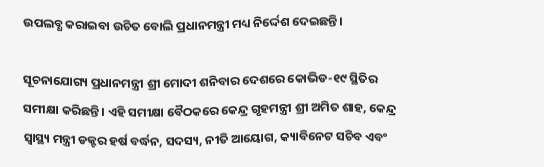ଉପଲବ୍ଧ କରାଇବା ଉଚିତ ବୋଲି ପ୍ରଧାନମନ୍ତ୍ରୀ ମଧ୍ୟ ନିର୍ଦ୍ଦେଶ ଦେଇଛନ୍ତି।

ସୂଚନାଯୋଗ୍ୟ ପ୍ରଧାନମନ୍ତ୍ରୀ ଶ୍ରୀ ମୋଦୀ ଶନିବାର ଦେଶରେ କୋଭିଡ-୧୯ ସ୍ଥିତିର ସମୀକ୍ଷା କରିଛନ୍ତି। ଏହି ସମୀକ୍ଷା ବୈଠକରେ କେନ୍ଦ୍ର ଗୃହମନ୍ତ୍ରୀ ଶ୍ରୀ ଅମିତ ଶାହ, କେନ୍ଦ୍ର ସ୍ୱାସ୍ଥ୍ୟ ମନ୍ତ୍ରୀ ଡକ୍ଟର ହର୍ଷ ବର୍ଦ୍ଧନ, ସଦସ୍ୟ, ନୀତି ଆୟୋଗ, କ୍ୟାବିନେଟ ସଚିବ ଏବଂ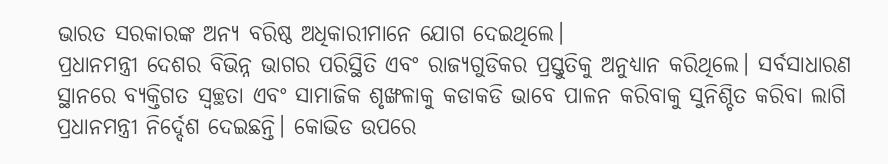ଭାରତ ସରକାରଙ୍କ ଅନ୍ୟ ବରିଷ୍ଠ ଅଧିକାରୀମାନେ ଯୋଗ ଦେଇଥିଲେ।
ପ୍ରଧାନମନ୍ତ୍ରୀ ଦେଶର ବିଭିନ୍ନ ଭାଗର ପରିସ୍ଥିତି ଏବଂ ରାଜ୍ୟଗୁଡିକର ପ୍ରସ୍ତୁତିକୁ ଅନୁଧ୍ୟାନ କରିଥିଲେ। ସର୍ବସାଧାରଣ ସ୍ଥାନରେ ବ୍ୟକ୍ତିଗତ ସ୍ୱଚ୍ଛତା ଏବଂ ସାମାଜିକ ଶୃଙ୍ଖଳାକୁ କଡାକଡି ଭାବେ ପାଳନ କରିବାକୁ ସୁନିଶ୍ଚିତ କରିବା ଲାଗି ପ୍ରଧାନମନ୍ତ୍ରୀ ନିର୍ଦ୍ଦେଶ ଦେଇଛନ୍ତି। କୋଭିଡ ଉପରେ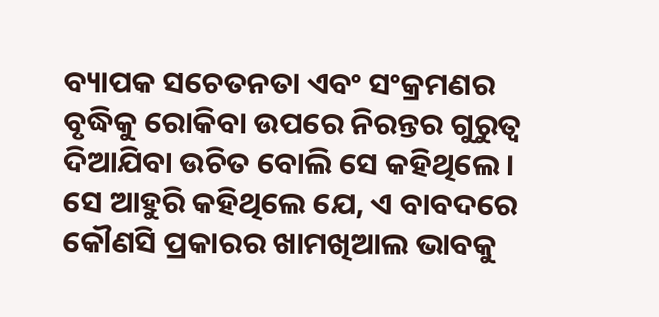ବ୍ୟାପକ ସଚେତନତା ଏବଂ ସଂକ୍ରମଣର ବୃଦ୍ଧିକୁ ରୋକିବା ଉପରେ ନିରନ୍ତର ଗୁରୁତ୍ୱ ଦିଆଯିବା ଉଚିତ ବୋଲି ସେ କହିଥିଲେ । ସେ ଆହୁରି କହିଥିଲେ ଯେ, ଏ ବାବଦରେ କୌଣସି ପ୍ରକାରର ଖାମଖିଆଲ ଭାବକୁ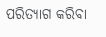ପରିତ୍ୟାଗ କରିବା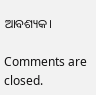ଆବଶ୍ୟକ।

Comments are closed.